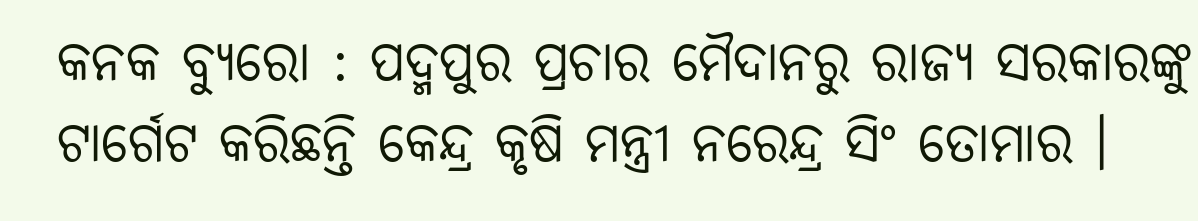କନକ ବ୍ୟୁରୋ : ପଦ୍ମପୁର ପ୍ରଚାର ମୈଦାନରୁ ରାଜ୍ୟ ସରକାରଙ୍କୁ ଟାର୍ଗେଟ କରିଛନ୍ତି କେନ୍ଦ୍ର କୃଷି ମନ୍ତ୍ରୀ ନରେନ୍ଦ୍ର ସିଂ ତୋମାର ।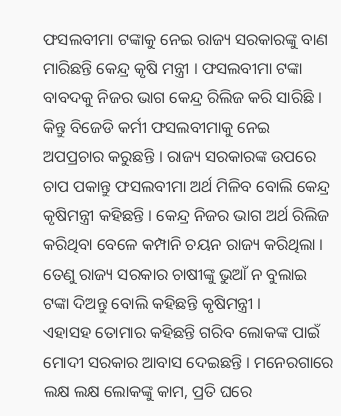ଫସଲବୀମା ଟଙ୍କାକୁ ନେଇ ରାଜ୍ୟ ସରକାରଙ୍କୁ ବାଣ ମାରିଛନ୍ତି କେନ୍ଦ୍ର କୃଷି ମନ୍ତ୍ରୀ । ଫସଲବୀମା ଟଙ୍କା ବାବଦକୁ ନିଜର ଭାଗ କେନ୍ଦ୍ର ରିଲିଜ କରି ସାରିଛି । କିନ୍ତୁ ବିଜେଡି କର୍ମୀ ଫସଲବୀମାକୁ ନେଇ ଅପପ୍ରଚାର କରୁଛନ୍ତି । ରାଜ୍ୟ ସରକାରଙ୍କ ଉପରେ ଚାପ ପକାନ୍ତୁ ଫସଲବୀମା ଅର୍ଥ ମିଳିବ ବୋଲି କେନ୍ଦ୍ର କୃଷିମନ୍ତ୍ରୀ କହିଛନ୍ତି । କେନ୍ଦ୍ର ନିଜର ଭାଗ ଅର୍ଥ ରିଲିଜ କରିଥିବା ବେଳେ କମ୍ପାନି ଚୟନ ରାଜ୍ୟ କରିଥିଲା । ତେଣୁ ରାଜ୍ୟ ସରକାର ଚାଷୀଙ୍କୁ ଭୁଆଁ ନ ବୁଲାଇ ଟଙ୍କା ଦିଅନ୍ତୁ ବୋଲି କହିଛନ୍ତି କୃଷିମନ୍ତ୍ରୀ ।
ଏହାସହ ତୋମାର କହିଛନ୍ତି ଗରିବ ଲୋକଙ୍କ ପାଇଁ ମୋଦୀ ସରକାର ଆବାସ ଦେଇଛନ୍ତି । ମନେରଗାରେ ଲକ୍ଷ ଲକ୍ଷ ଲୋକଙ୍କୁ କାମ, ପ୍ରତି ଘରେ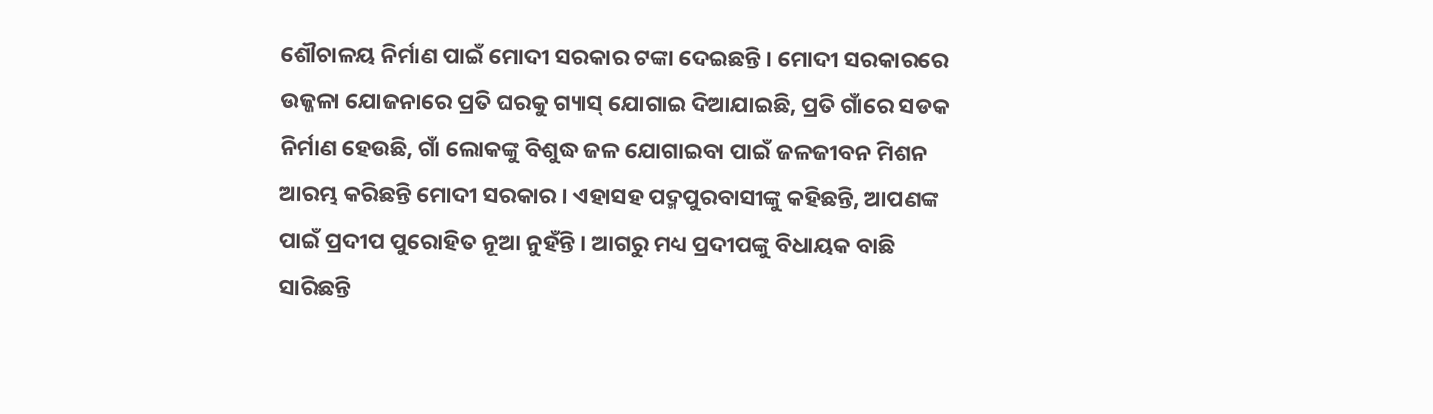ଶୌଚାଳୟ ନିର୍ମାଣ ପାଇଁ ମୋଦୀ ସରକାର ଟଙ୍କା ଦେଇଛନ୍ତି । ମୋଦୀ ସରକାରରେ ଉଜ୍ଜଳା ଯୋଜନାରେ ପ୍ରତି ଘରକୁ ଗ୍ୟାସ୍ ଯୋଗାଇ ଦିଆଯାଇଛି, ପ୍ରତି ଗାଁରେ ସଡକ ନିର୍ମାଣ ହେଉଛି, ଗାଁ ଲୋକଙ୍କୁ ବିଶୁଦ୍ଧ ଜଳ ଯୋଗାଇବା ପାଇଁ ଜଳଜୀବନ ମିଶନ ଆରମ୍ଭ କରିଛନ୍ତି ମୋଦୀ ସରକାର । ଏହାସହ ପଦ୍ମପୁରବାସୀଙ୍କୁ କହିଛନ୍ତି, ଆପଣଙ୍କ ପାଇଁ ପ୍ରଦୀପ ପୁରୋହିତ ନୂଆ ନୁହଁନ୍ତି । ଆଗରୁ ମଧ୍ୟ ପ୍ରଦୀପଙ୍କୁ ବିଧାୟକ ବାଛି ସାରିଛନ୍ତି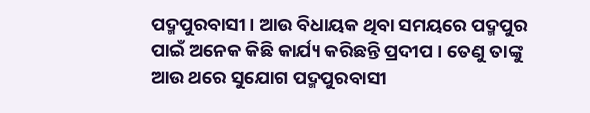ପଦ୍ମପୁରବାସୀ । ଆଉ ବିଧାୟକ ଥିବା ସମୟରେ ପଦ୍ମପୁର ପାଇଁ ଅନେକ କିଛି କାର୍ଯ୍ୟ କରିଛନ୍ତି ପ୍ରଦୀପ । ତେଣୁ ତାଙ୍କୁ ଆଉ ଥରେ ସୁଯୋଗ ପଦ୍ମପୁରବାସୀ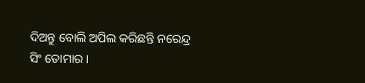ଦିଅନ୍ତୁ ବୋଲି ଅପିଲ କରିଛନ୍ତି ନରେନ୍ଦ୍ର ସିଂ ତୋମାର ।